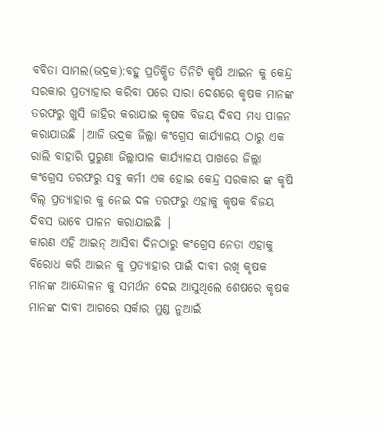ବବିତା ସାମଲ(ଭଦ୍ରକ):ବହୁ ପ୍ରତିକ୍ଷିତ ତିନିଟି କୃଷି ଆଇନ କୁ କେନ୍ଦ୍ର ସରକାର ପ୍ରତ୍ୟାହାର କରିବା ପରେ ସାରା ଦେଶରେ କୃଷକ ମାନଙ୍କ ତରଫରୁ ଖୁସି ଜାହିର କରାଯାଇ କୃଷକ ବିଜୟ ଦିବସ ମଧ୍ୟ ପାଳନ କରାଯାଉଛି |ଆଜି ଭଦ୍ରକ ଜିଲ୍ଲା କଂଗ୍ରେସ କାର୍ଯ୍ୟାଳୟ ଠାରୁ ଏକ ରାଲି ବାହାରି ପୁରୁଣା ଜିଲ୍ଲାପାଳ କାର୍ଯ୍ୟାଳୟ ପାଖରେ ଜିଲ୍ଲା କଂଗ୍ରେସ ତରଫରୁ ସବୁ କର୍ମୀ ଏକ ହୋଇ କେନ୍ଦ୍ର ସରକାର ଙ୍କ କୃଷି ବିଲ୍ ପ୍ରତ୍ୟାହାର କୁ ନେଇ ଦଳ ତରଫରୁ ଏହାକୁ କୃଷକ ବିଜୟ ଦିବସ ଭାବେ ପାଳନ କରାଯାଇଛି |
କାରଣ ଏହି ଆଇନ୍ ଆସିବା ଦିନଠାରୁ କଂଗ୍ରେସ ନେତା ଏହାକୁ ବିରୋଧ କରି ଆଇନ କୁ ପ୍ରତ୍ୟାହାର ପାଇଁ ଦାବୀ ରଖି କୃଷକ ମାନଙ୍କ ଆନ୍ଦୋଳନ କୁ ସମର୍ଥନ ଦେଇ ଆସୁଥିଲେ ଶେଷରେ କୃଷକ ମାନଙ୍କ ଦାବୀ ଆଗରେ ସର୍କାର ମୁଣ୍ଡ ନୁଆଇଁ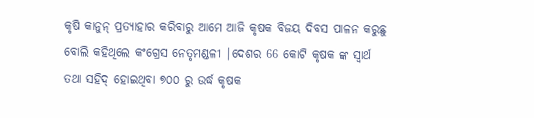କୃଷି କାନୁନ୍ ପ୍ରତ୍ୟାହାର କରିବାରୁ ଆମେ ଆଜି କୃଷକ ବିଜୟ ଦିବସ ପାଳନ କରୁଛୁ ବୋଲି କହିଥିଲେ କଂଗ୍ରେସ ନେତୃମଣ୍ଡଳୀ |ଦେଶର 66 କୋଟି କୃଷକ ଙ୍କ ସ୍ଵାର୍ଥ ତଥା ସହିଦ୍ ହୋଇଥିବା ୭୦୦ ରୁ ଉର୍ଦ୍ଧ କୃଷକ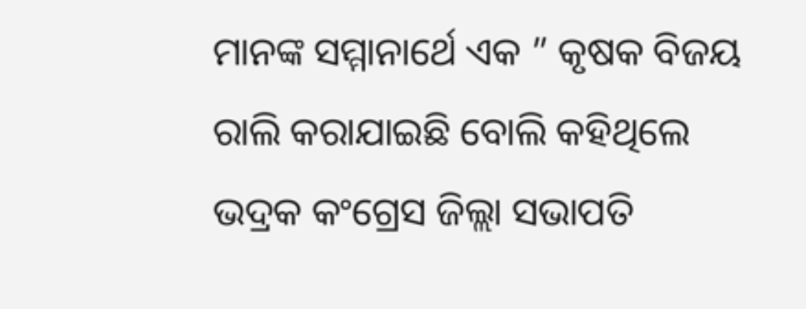ମାନଙ୍କ ସମ୍ମାନାର୍ଥେ ଏକ ” କୃଷକ ବିଜୟ ରାଲି କରାଯାଇଛି ବୋଲି କହିଥିଲେ ଭଦ୍ରକ କଂଗ୍ରେସ ଜିଲ୍ଲା ସଭାପତି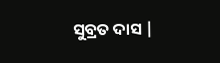ସୁବ୍ରତ ଦାସ |